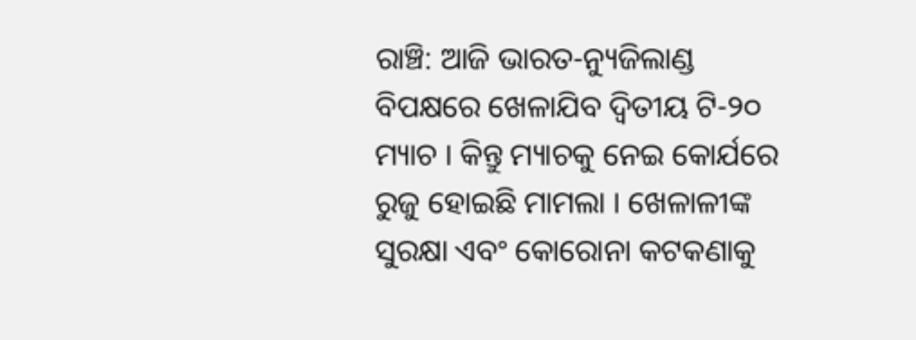ରାଞ୍ଚି: ଆଜି ଭାରତ-ନ୍ୟୁଜିଲାଣ୍ଡ ବିପକ୍ଷରେ ଖେଳାଯିବ ଦ୍ୱିତୀୟ ଟି-୨୦ ମ୍ୟାଚ । କିନ୍ତୁ ମ୍ୟାଚକୁ ନେଇ କୋର୍ଯରେ ରୁଜୁ ହୋଇଛି ମାମଲା । ଖେଳାଳୀଙ୍କ ସୁରକ୍ଷା ଏବଂ କୋରୋନା କଟକଣାକୁ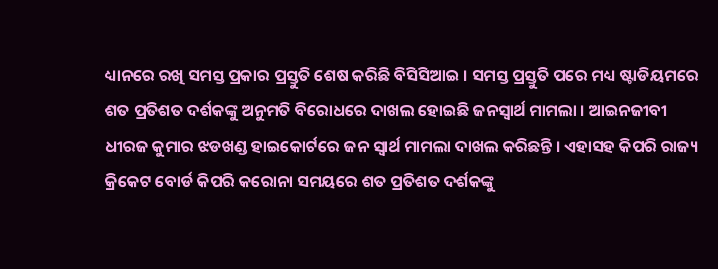ଧ୍ୟାନରେ ରଖି ସମସ୍ତ ପ୍ରକାର ପ୍ରସ୍ତୁତି ଶେଷ କରିଛି ବିସିସିଆଇ । ସମସ୍ତ ପ୍ରସ୍ତୁତି ପରେ ମଧ୍ୟ ଷ୍ଟାଡିୟମରେ ଶତ ପ୍ରତିଶତ ଦର୍ଶକଙ୍କୁ ଅନୁମତି ବିରୋଧରେ ଦାଖଲ ହୋଇଛି ଜନସ୍ୱାର୍ଥ ମାମଲା । ଆଇନଜୀବୀ ଧୀରଜ କୁମାର ଝଡଖଣ୍ଡ ହାଇକୋର୍ଟରେ ଜନ ସ୍ୱାର୍ଥ ମାମଲା ଦାଖଲ କରିଛନ୍ତି । ଏହାସହ କିପରି ରାଜ୍ୟ କ୍ରିକେଟ ବୋର୍ଡ କିପରି କରୋନା ସମୟରେ ଶତ ପ୍ରତିଶତ ଦର୍ଶକଙ୍କୁ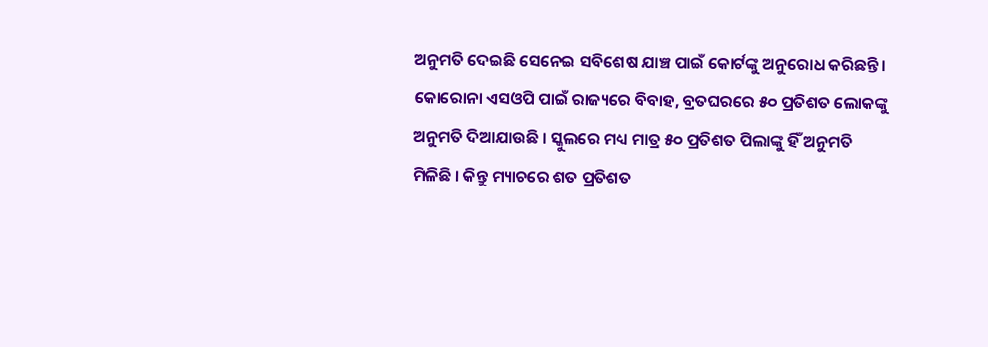ଅନୁମତି ଦେଇଛି ସେନେଇ ସବିଶେଷ ଯାଞ୍ଚ ପାଇଁ କୋର୍ଟଙ୍କୁ ଅନୁରୋଧ କରିଛନ୍ତି ।
କୋରୋନା ଏସଓପି ପାଇଁ ରାଜ୍ୟରେ ବିବାହ, ବ୍ରତଘରରେ ୫୦ ପ୍ରତିଶତ ଲୋକଙ୍କୁ ଅନୁମତି ଦିଆଯାଉଛି । ସ୍କୁଲରେ ମଧ୍ୟ ମାତ୍ର ୫୦ ପ୍ରତିଶତ ପିଲାଙ୍କୁ ହିଁ ଅନୁମତି ମିଳିଛି । କିନ୍ତୁ ମ୍ୟାଚରେ ଶତ ପ୍ରତିଶତ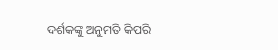ଦର୍ଶକଙ୍କୁ ଅନୁମତି କିପରି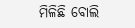ମିଳିଛି ବୋଲି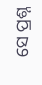ସେ ପ୍ରଶ୍ନ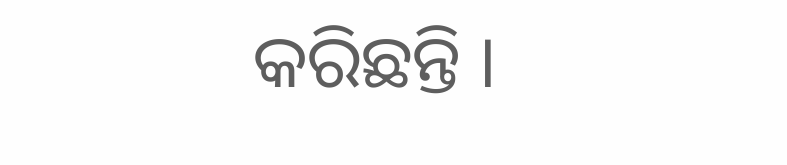କରିଛନ୍ତି ।